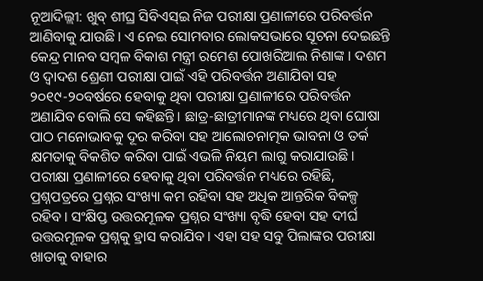ନୂଆଦିଲ୍ଲୀ: ଖୁବ୍ ଶୀଘ୍ର ସିବିଏସ୍ଇ ନିଜ ପରୀକ୍ଷା ପ୍ରଣାଳୀରେ ପରିବର୍ତ୍ତନ ଆଣିବାକୁ ଯାଉଛି। ଏ ନେଇ ସୋମବାର ଲୋକସଭାରେ ସୂଚନା ଦେଇଛନ୍ତି କେନ୍ଦ୍ର ମାନବ ସମ୍ବଳ ବିକାଶ ମନ୍ତ୍ରୀ ରମେଶ ପୋଖରିଆଲ ନିଶାଙ୍କ। ଦଶମ ଓ ଦ୍ବାଦଶ ଶ୍ରେଣୀ ପରୀକ୍ଷା ପାଇଁ ଏହି ପରିବର୍ତ୍ତନ ଅଣାଯିବା ସହ ୨୦୧୯-୨୦ବର୍ଷରେ ହେବାକୁ ଥିବା ପରୀକ୍ଷା ପ୍ରଣାଳୀରେ ପରିବର୍ତ୍ତନ ଅଣାଯିବ ବୋଲି ସେ କହିଛନ୍ତି। ଛାତ୍ର-ଛାତ୍ରୀମାନଙ୍କ ମଧ୍ୟରେ ଥିବା ଘୋଷା ପାଠ ମନୋଭାବକୁ ଦୂର କରିବା ସହ ଆଲୋଚନାତ୍ମକ ଭାବନା ଓ ତର୍କ କ୍ଷମତାକୁ ବିକଶିତ କରିବା ପାଇଁ ଏଭଳି ନିୟମ ଲାଗୁ କରାଯାଉଛି।
ପରୀକ୍ଷା ପ୍ରଣାଳୀରେ ହେବାକୁ ଥିବା ପରିବର୍ତ୍ତନ ମଧ୍ୟରେ ରହିଛି, ପ୍ରଶ୍ନପତ୍ରରେ ପ୍ରଶ୍ନର ସଂଖ୍ୟା କମ ରହିବା ସହ ଅଧିକ ଆନ୍ତରିକ ବିକଳ୍ପ ରହିବ। ସଂକ୍ଷିପ୍ତ ଉତ୍ତରମୂଳକ ପ୍ରଶ୍ନର ସଂଖ୍ୟା ବୃଦ୍ଧି ହେବା ସହ ଦୀର୍ଘ ଉତ୍ତରମୂଳକ ପ୍ରଶ୍ନକୁ ହ୍ରାସ କରାଯିବ। ଏହା ସହ ସବୁ ପିଲାଙ୍କର ପରୀକ୍ଷା ଖାତାକୁ ବାହାର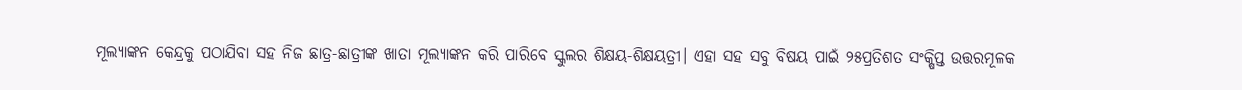ମୂଲ୍ୟାଙ୍କନ କେନ୍ଦ୍ରକୁ ପଠାଯିବା ସହ ନିଜ ଛାତ୍ର-ଛାତ୍ରୀଙ୍କ ଖାତା ମୂଲ୍ୟାଙ୍କନ କରି ପାରିବେ ସ୍କୁଲର ଶିକ୍ଷୟ-ଶିକ୍ଷୟତ୍ରୀ। ଏହା ସହ ସବୁ ବିଷୟ ପାଇଁ ୨୫ପ୍ରତିଶତ ସଂକ୍ଷିପ୍ତ ଉତ୍ତରମୂଳକ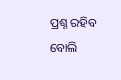ପ୍ରଶ୍ନ ରହିବ ବୋଲି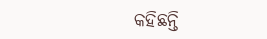କହିଛନ୍ତି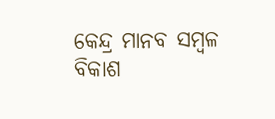କେନ୍ଦ୍ର ମାନବ ସମ୍ବଳ ବିକାଶ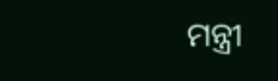ମନ୍ତ୍ରୀ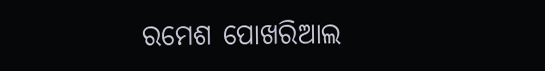ରମେଶ ପୋଖରିଆଲ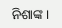ନିଶାଙ୍କ।